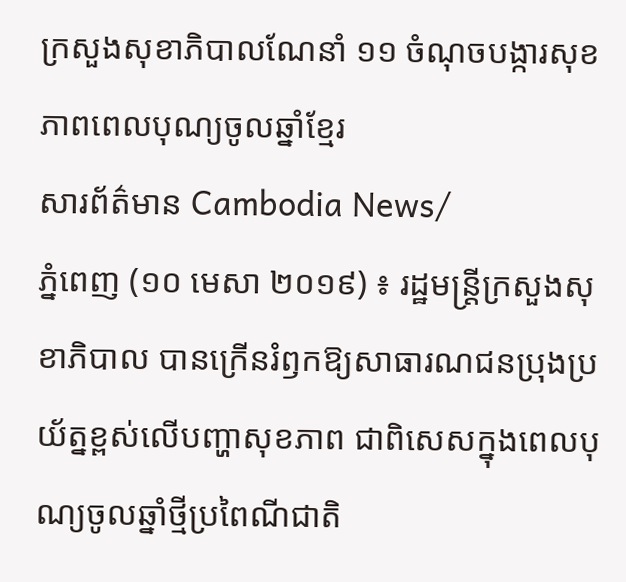ក្រសួងសុខាភិបាលណែនាំ ១១ ចំណុចបង្ការសុខភាពពេលបុណ្យចូលឆ្នាំខ្មែរ
សារព័ត៌មាន Cambodia News/
ភ្នំពេញ (១០ មេសា ២០១៩) ៖ រដ្ឋមន្ត្រីក្រសួងសុខាភិបាល បានក្រើនរំឭកឱ្យសាធារណជនប្រុងប្រយ័ត្នខ្ពស់លើបញ្ហាសុខភាព ជាពិសេសក្នុងពេលបុណ្យចូលឆ្នាំថ្មីប្រពៃណីជាតិ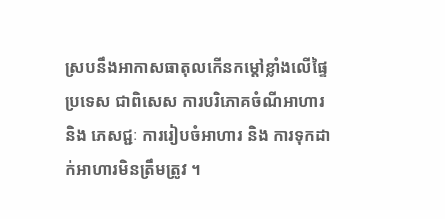ស្របនឹងអាកាសធាតុលកើនកម្តៅខ្លាំងលើផ្ទៃប្រទេស ជាពិសេស ការបរិភោគចំណីអាហារ និង ភេសជ្ជៈ ការរៀបចំអាហារ និង ការទុកដាក់អាហារមិនត្រឹមត្រូវ ។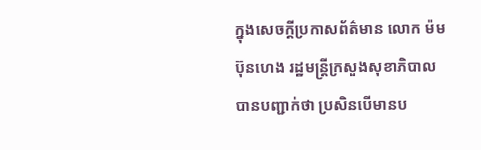ក្នុងសេចក្តីប្រកាសព័ត៌មាន លោក ម៉ម ប៊ុនហេង រដ្ឋមន្ត្រីក្រសួងសុខាភិបាល បានបញ្ជាក់ថា ប្រសិនបើមានប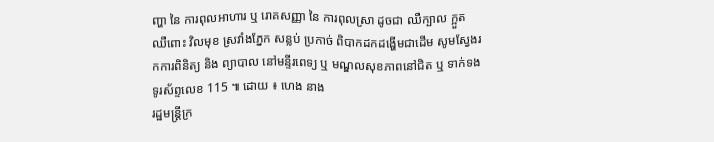ញ្ហា នៃ ការពុលអាហារ ឬ រោគសញ្ញា នៃ ការពុលស្រា ដូចជា ឈឺក្បាល ក្អួត ឈឺពោះ វិលមុខ ស្រវាំងភ្នែក សន្លប់ ប្រកាច់ ពិបាកដកដង្ហើមជាដើម សូមស្វែងរកការពិនិត្យ និង ព្យាបាល នៅមន្ទីរពេទ្យ ឬ មណ្ឌលសុខភាពនៅជិត ឬ ទាក់ទងទូរស័ព្ទលេខ 115 ៕ ដោយ ៖ ហេង នាង
រដ្ឋមន្ត្រីក្រ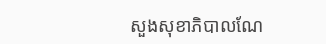សួងសុខាភិបាលណែ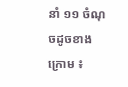នាំ ១១ ចំណុចដូចខាងក្រោម ៖